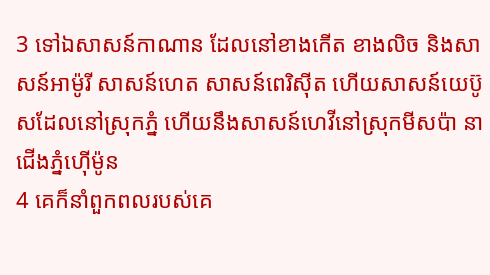3 ទៅឯសាសន៍កាណាន ដែលនៅខាងកើត ខាងលិច និងសាសន៍អាម៉ូរី សាសន៍ហេត សាសន៍ពេរិស៊ីត ហើយសាសន៍យេប៊ូសដែលនៅស្រុកភ្នំ ហើយនឹងសាសន៍ហេវីនៅស្រុកមីសប៉ា នាជើងភ្នំហ៊ើម៉ូន
4 គេក៏នាំពួកពលរបស់គេ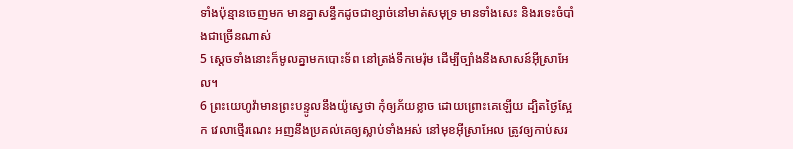ទាំងប៉ុន្មានចេញមក មានគ្នាសន្ធឹកដូចជាខ្សាច់នៅមាត់សមុទ្រ មានទាំងសេះ និងរទេះចំបាំងជាច្រើនណាស់
5 ស្តេចទាំងនោះក៏មូលគ្នាមកបោះទ័ព នៅត្រង់ទឹកមេរ៉ុម ដើម្បីច្បាំងនឹងសាសន៍អ៊ីស្រាអែល។
6 ព្រះយេហូវ៉ាមានព្រះបន្ទូលនឹងយ៉ូស្វេថា កុំឲ្យភ័យខ្លាច ដោយព្រោះគេឡើយ ដ្បិតថ្ងៃស្អែក វេលាថ្មើរណេះ អញនឹងប្រគល់គេឲ្យស្លាប់ទាំងអស់ នៅមុខអ៊ីស្រាអែល ត្រូវឲ្យកាប់សរ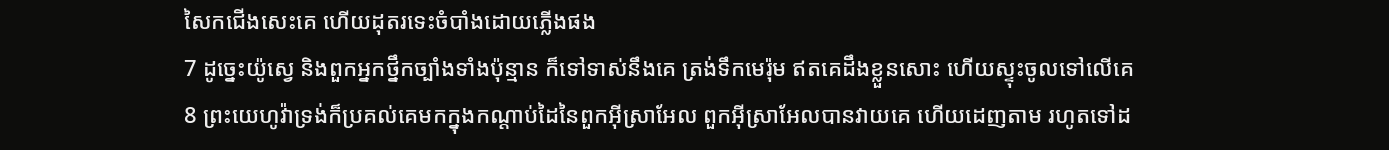សៃកជើងសេះគេ ហើយដុតរទេះចំបាំងដោយភ្លើងផង
7 ដូច្នេះយ៉ូស្វេ និងពួកអ្នកថ្នឹកច្បាំងទាំងប៉ុន្មាន ក៏ទៅទាស់នឹងគេ ត្រង់ទឹកមេរ៉ុម ឥតគេដឹងខ្លួនសោះ ហើយស្ទុះចូលទៅលើគេ
8 ព្រះយេហូវ៉ាទ្រង់ក៏ប្រគល់គេមកក្នុងកណ្តាប់ដៃនៃពួកអ៊ីស្រាអែល ពួកអ៊ីស្រាអែលបានវាយគេ ហើយដេញតាម រហូតទៅដ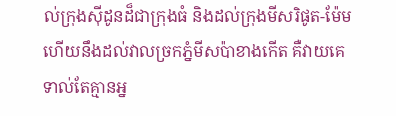ល់ក្រុងស៊ីដូនដ៏ជាក្រុងធំ និងដល់ក្រុងមីសរិផូត-ម៉ែម ហើយនឹងដល់វាលច្រកភ្នំមីសប៉ាខាងកើត គឺវាយគេទាល់តែគ្មានអ្ន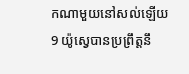កណាមួយនៅសល់ឡើយ
9 យ៉ូស្វេបានប្រព្រឹត្តនឹ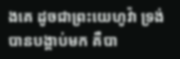ងគេ ដូចជាព្រះយេហូវ៉ា ទ្រង់បានបង្គាប់មក គឺបា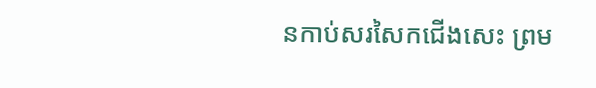នកាប់សរសៃកជើងសេះ ព្រម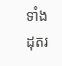ទាំងដុតរ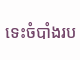ទេះចំបាំងរប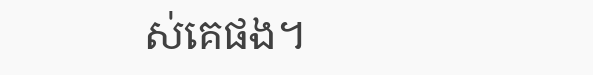ស់គេផង។